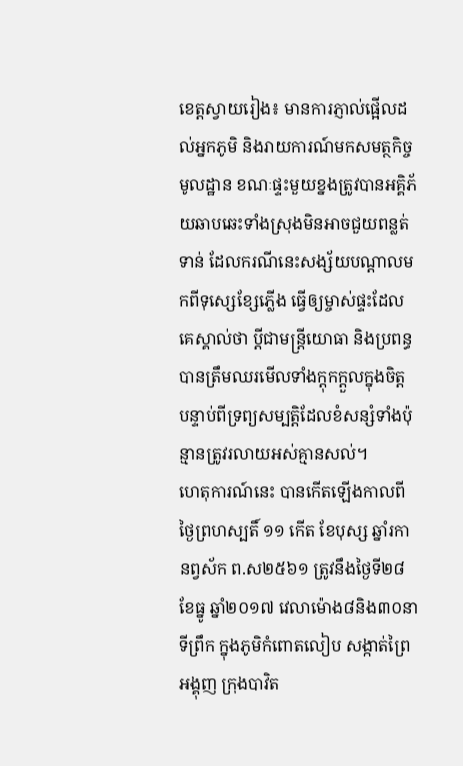ខេត្តស្វាយរៀង៖ មានការភ្ញាល់ផ្អើលដល់អ្នកភូមិ និងរាយការណ៍មកសមត្ថកិច្ចមូលដ្ឋាន ខណៈផ្ទះមួយខ្នងត្រូវបានអគ្គិភ័យឆាបឆេះទាំងស្រុងមិនអាចជួយពន្លត់ទាន់ ដែលករណីនេះសង្ស័យបណ្ដាលមកពីទុស្សេខ្សែភ្លើង ធ្វើឲ្យម្ចាស់ផ្ទះដែលគេស្គាល់ថា ប្តីជាមន្ត្រីយោធា និងប្រពន្ធបានត្រឹមឈរមើលទាំងក្ដុកក្ដួលក្នុងចិត្ត បន្ទាប់ពីទ្រព្យសម្បត្តិដែលខំសន្សំទាំងប៉ុន្មានត្រូវរលាយអស់គ្មានសល់។
ហេតុការណ៍នេះ បានកើតឡើងកាលពីថ្ងៃព្រហស្បតិ៍ ១១ កើត ខែបុស្ស ឆ្នាំរកា នព្វស័ក ព.ស២៥៦១ ត្រូវនឹងថ្ងៃទី២៨ ខែធ្នូ ឆ្នាំ២០១៧ វេលាម៉ោង៨និង៣០នាទីព្រឹក ក្នុងភូមិកំពោតលៀប សង្កាត់ព្រៃអង្គុញ ក្រុងបាវិត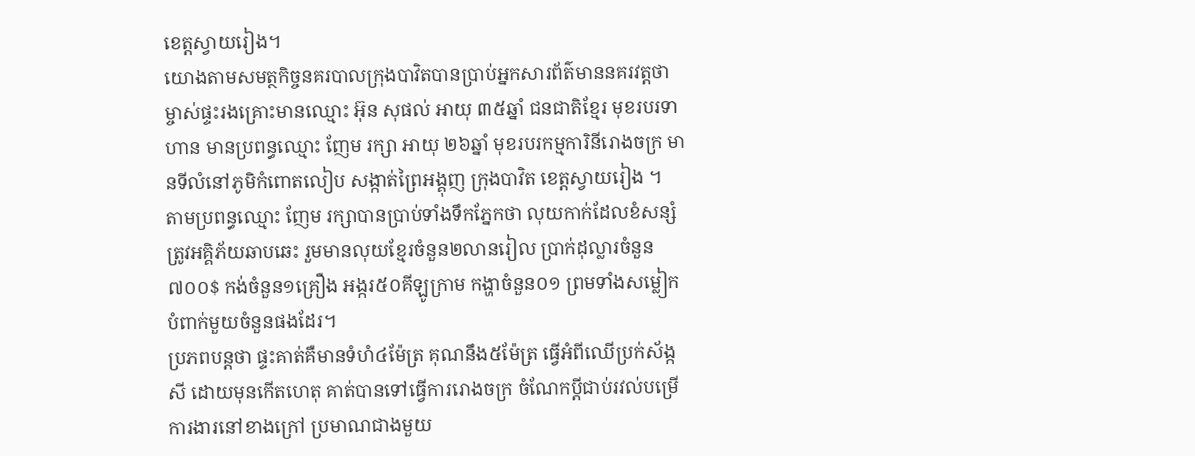ខេត្តស្វាយរៀង។
យោងតាមសមត្ថកិច្ចនគរបាលក្រុងបាវិតបានប្រាប់អ្នកសារព័ត៌មាននគរវត្តថា ម្ចាស់ផ្ទះរងគ្រោះមានឈ្មោះ អ៊ុន សុផល់ អាយុ ៣៥ឆ្នាំ ជនជាតិខ្មែរ មុខរបរទាហាន មានប្រពន្ធឈ្មោះ ញែម រក្សា អាយុ ២៦ឆ្នាំ មុខរបរកម្មការិនីរោងចក្រ មានទីលំនៅភូមិកំពោតលៀប សង្កាត់ព្រៃអង្គុញ ក្រុងបាវិត ខេត្តស្វាយរៀង ។
តាមប្រពន្ធឈ្មោះ ញែម រក្សាបានប្រាប់ទាំងទឹកភ្នែកថា លុយកាក់ដែលខំសន្សំត្រូវអគ្គិភ័យឆាបឆេះ រួមមានលុយខ្មែរចំនួន២លានរៀល ប្រាក់ដុល្លារចំនួន៧០០$ កង់ចំនួន១គ្រឿង អង្ករ៥០គីឡូក្រាម កង្ហាចំនួន០១ ព្រមទាំងសម្លៀកបំពាក់មួយចំនួនផងដែរ។
ប្រភពបន្តថា ផ្ទះគាត់គឺមានទំហំ៤ម៉ែត្រ គុណនឹង៥ម៉ែត្រ ធ្វើអំពីឈើប្រក់ស័ង្កសី ដោយមុនកើតហេតុ គាត់បានទៅធ្វើការរោងចក្រ ចំណែកប្ដីជាប់រវល់បម្រើការងារនៅខាងក្រៅ ប្រមាណជាងមួយ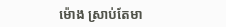ម៉ោង ស្រាប់តែមា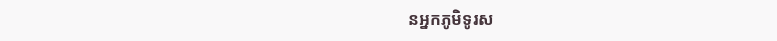នអ្នកភូមិទូរស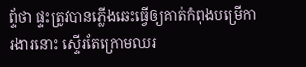ព្ទ័ថា ផ្ទះត្រូវបានភ្លើងឆេះធ្វើឲ្យគាត់កំពុងបម្រើការងារនោះ ស្ទើរតែក្រោមឈរ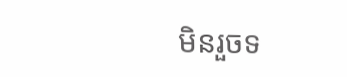មិនរួចទ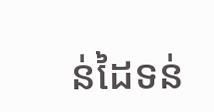ន់ដៃទន់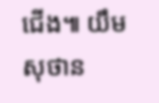ជើង៕ យឹម សុថាន